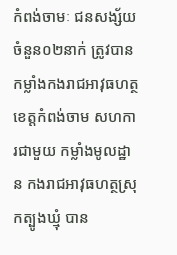កំពង់ចាមៈ ជនសង្ស័យចំនួន០២នាក់ ត្រូវបាន កម្លាំងកងរាជអាវុធហត្ថខេត្តកំពង់ចាម សហការជាមួយ កម្លាំងមូលដ្ឋាន កងរាជអាវុធហត្ថស្រុកត្បូងឃ្មុំ បាន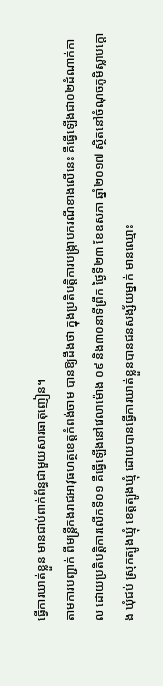ធ្វើការឃាត់ខ្លួន មានជាប់ពាក់ព័ន្ធជាមួយសារធាតុញៀន។
តាមការបញ្ជាក់ ពីមន្ត្រីកងរាជអាវុធហត្ថខេត្តកំពង់ចាម បានឱ្យដឹងថា ក្នុងប្រតិបត្តិការបង្ក្រាបករណីខាងលើនេះ គឺធ្វើឡើងជា០២ដំណាក់កាល ដោយប្រតិបត្តិការលើកទី០១ គឺធ្វើឡើងនៅវេលាម៉ោង ០៩ និង៣០នាទីព្រឹក ថ្ងៃទី២៣ ខែឧសភា ឆ្នាំ២០១៧ ស្ថិតនៅចំណុចភូមិស្លាបក្ដោង ឃុំជប់ ស្រុកត្បូងឃ្មុំ ខេត្តត្បូងឃ្មុំ ដោយបានធ្វើការឃាត់ខ្លួនបានជនសង្ស័យម្នាក់ មានឈ្មោះ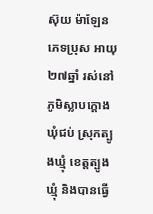ស៊ុយ ម៉ាឡែន ភេទប្រុស អាយុ២៧ឆ្នាំ រស់នៅភូមិស្លាបក្ដោង ឃុំជប់ ស្រុកត្បូងឃ្មុំ ខេត្តត្បូងឃ្មុំ និងបានធ្វើ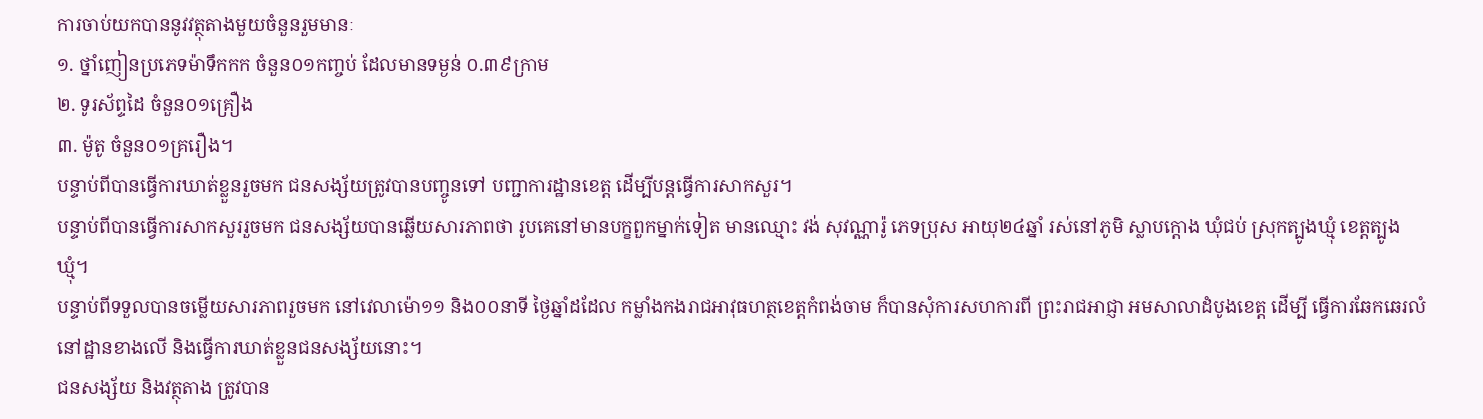ការចាប់យកបាននូវវត្ថុតាងមួយចំនួនរួមមានៈ
១. ថ្នាំញៀនប្រភេទម៉ាទឹកកក ចំនួន០១កញ្ចប់ ដែលមានទម្ងន់ ០.៣៩ក្រាម
២. ទូរស័ព្ទដៃ ចំនួន០១គ្រឿង
៣. ម៉ូតូ ចំនួន០១គ្ររឿង។
បន្ទាប់ពីបានធ្វើការឃាត់ខ្លួនរួចមក ជនសង្ស័យត្រូវបានបញ្ចូនទៅ បញ្ជាការដ្ឋានខេត្ត ដើម្បីបន្តធ្វើការសាកសួរ។
បន្ទាប់ពីបានធ្វើការសាកសួររួចមក ជនសង្ស័យបានឆ្លើយសារភាពថា រូបគេនៅមានបក្ខពួកម្នាក់ទៀត មានឈ្មោះ វង់ សុវណ្ណារ៉ូ ភេទប្រុស អាយុ២៤ឆ្នាំ រស់នៅភូមិ ស្លាបក្ដោង ឃុំជប់ ស្រុកត្បូងឃ្មុំ ខេត្តត្បូងឃ្មុំ។
បន្ទាប់ពីទទួលបានចម្លើយសារភាពរួចមក នៅវេលាម៉ោ១១ និង០០នាទី ថ្ងៃឆ្នាំដដែល កម្លាំងកងរាជអាវុធហត្ថខេត្តកំពង់ចាម ក៏បានសុំការសហការពី ព្រះរាជអាជ្ញា អមសាលាដំបូងខេត្ត ដើម្បី ធ្វើការឆែកឆេរលំនៅដ្ឋានខាងលើ និងធ្វើការឃាត់ខ្លួនជនសង្ស័យនោះ។
ជនសង្ស័យ និងវត្ថុតាង ត្រូវបាន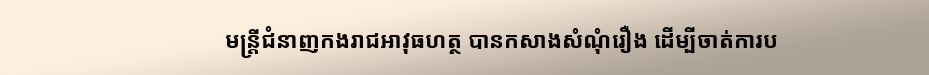មន្ត្រីជំនាញកងរាជអាវុធហត្ថ បានកសាងសំណុំរឿង ដើម្បីចាត់ការប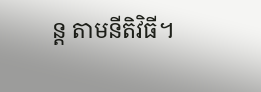ន្ត តាមនីតិវិធី។